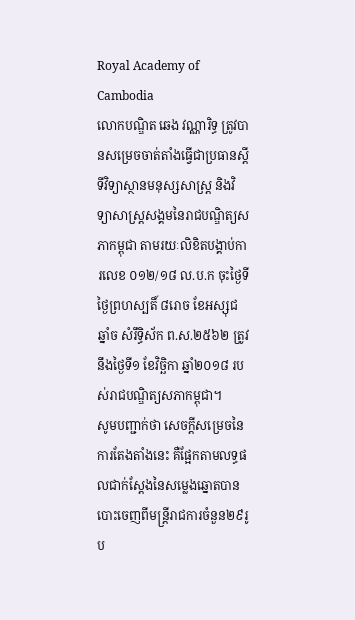Royal Academy of Cambodia
លោកបណ្ឌិត ឆេង វណ្ណារិទ្ធ ត្រូវបានសម្រេចចាត់តាំងធ្វើជាប្រធានស្តីទីវិទ្យាស្ថានមនុស្សសាស្ត្រ និងវិទ្យាសាស្ត្រសង្គមនៃរាជបណ្ឌិត្យសភាកម្ពុជា តាមរយៈលិខិតបង្គាប់ការលេខ ០១២/១៨ ល.ប.ក ចុះថ្ងៃទី ថ្ងៃព្រហស្បតិ៍ ៨រោច ខែអស្សុជ ឆ្នាំច សំរឹទ្ធិស័ក ព.ស.២៥៦២ ត្រូវនឹងថ្ងៃទី១ ខែវិច្ឆិកា ឆ្នាំ២០១៨ របស់រាជបណ្ឌិត្យសភាកម្ពុជា។
សូមបញ្ជាក់ថា សេចក្តីសម្រេចនៃការតែងតាំងនេះ គឺផ្អែកតាមលទ្ធផលជាក់ស្តែងនៃសម្លេងឆ្នោតបានបោះចេញពីមន្ត្រីរាជការចំនួន២៩រូប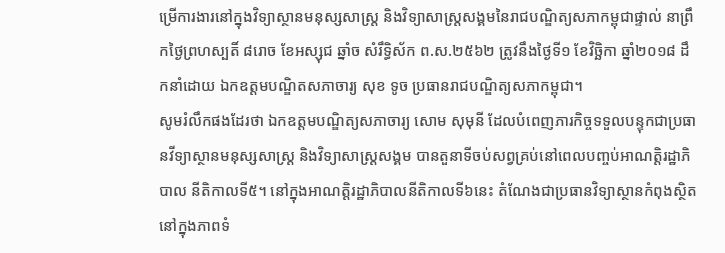ម្រើការងារនៅក្នុងវិទ្យាស្ថានមនុស្សសាស្ត្រ និងវិទ្យាសាស្ត្រសង្គមនៃរាជបណ្ឌិត្យសភាកម្ពុជាផ្ទាល់ នាព្រឹកថ្ងៃព្រហស្បតិ៍ ៨រោច ខែអស្សុជ ឆ្នាំច សំរឹទ្ធិស័ក ព.ស.២៥៦២ ត្រូវនឹងថ្ងៃទី១ ខែវិច្ឆិកា ឆ្នាំ២០១៨ ដឹកនាំដោយ ឯកឧត្តមបណ្ឌិតសភាចារ្យ សុខ ទូច ប្រធានរាជបណ្ឌិត្យសភាកម្ពុជា។
សូមរំលឹកផងដែរថា ឯកឧត្តមបណ្ឌិត្យសភាចារ្យ សោម សុមុនី ដែលបំពេញភារកិច្ចទទួលបន្ទុកជាប្រធានវីទ្យាស្ថានមនុស្សសាស្ត្រ និងវិទ្យាសាស្ត្រសង្គម បានតួនាទីចប់សព្វគ្រប់នៅពេលបញ្ចប់អាណត្តិរដ្ឋាភិបាល នីតិកាលទី៥។ នៅក្នុងអាណត្តិរដ្ឋាភិបាលនីតិកាលទី៦នេះ តំណែងជាប្រធានវិទ្យាស្ថានកំពុងស្ថិតនៅក្នុងភាពទំ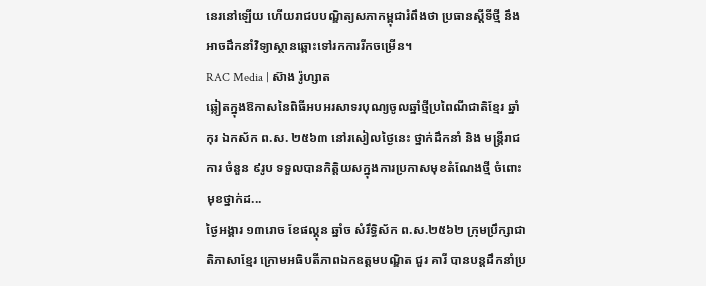នេរនៅឡើយ ហើយរាជបបណ្ឌិត្យសភាកម្ពុជារំពឹងថា ប្រធានស្តីទីថ្មី នឹងអាចដឹកនាំវិទ្យាស្ថានឆ្ពោះទៅរកការរីកចម្រើន។
RAC Media | ស៊ាង រ៉ូហ្សាត
ឆ្លៀតក្នុងឱកាសនៃពិធីអបអរសាទរបុណ្យចូលឆ្នាំថ្មីប្រពៃណីជាតិខ្មែរ ឆ្នាំកុរ ឯកស័ក ព.ស. ២៥៦៣ នៅរសៀលថ្ងៃនេះ ថ្នាក់ដឹកនាំ និង មន្ត្រីរាជការ ចំនួន ៩រូប ទទួលបានកិត្តិយសក្នុងការប្រកាសមុខតំណែងថ្មី ចំពោះមុខថ្នាក់ដ...
ថ្ងៃអង្គារ ១៣រោច ខែផល្គុន ឆ្នាំច សំរឹទ្ធិស័ក ព.ស.២៥៦២ ក្រុមប្រឹក្សាជាតិភាសាខ្មែរ ក្រោមអធិបតីភាពឯកឧត្តមបណ្ឌិត ជួរ គារី បានបន្តដឹកនាំប្រ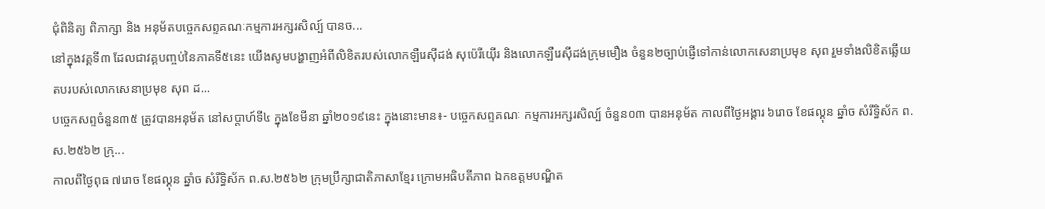ជុំពិនិត្យ ពិភាក្សា និង អនុម័តបច្ចេកសព្ទគណៈកម្មការអក្សរសិល្ប៍ បានច...
នៅក្នុងវគ្គទី៣ ដែលជាវគ្គបញ្ចប់នៃភាគទី៥នេះ យើងសូមបង្ហាញអំពីលិខិតរបស់លោកឡឺរេស៊ីដង់ សុប៉េរីយ៉ើរ និងលោកឡឺរេស៊ីដង់ក្រុមមឿង ចំនួន២ច្បាប់ផ្ញើទៅកាន់លោកសេនាប្រមុខ សុព រួមទាំងលិខិតឆ្លើយតបរបស់លោកសេនាប្រមុខ សុព ដ...
បច្ចេកសព្ទចំនួន៣៥ ត្រូវបានអនុម័ត នៅសប្តាហ៍ទី៤ ក្នុងខែមីនា ឆ្នាំ២០១៩នេះ ក្នុងនោះមាន៖- បច្ចេកសព្ទគណៈ កម្មការអក្សរសិល្ប៍ ចំនួន០៣ បានអនុម័ត កាលពីថ្ងៃអង្គារ ៦រោច ខែផល្គុន ឆ្នាំច សំរឹទ្ធិស័ក ព.ស.២៥៦២ ក្រុ...
កាលពីថ្ងៃពុធ ៧រោច ខែផល្គុន ឆ្នាំច សំរឹទ្ធិស័ក ព.ស.២៥៦២ ក្រុមប្រឹក្សាជាតិភាសាខ្មែរ ក្រោមអធិបតីភាព ឯកឧត្តមបណ្ឌិត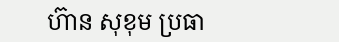ហ៊ាន សុខុម ប្រធា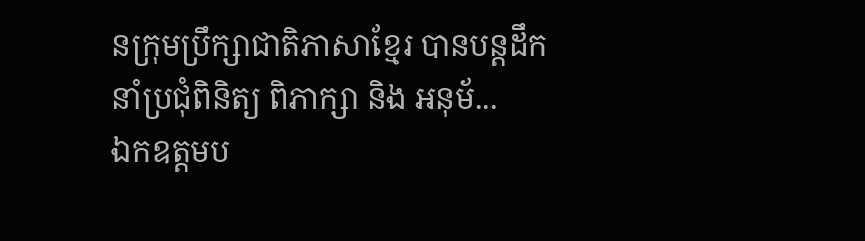នក្រុមប្រឹក្សាជាតិភាសាខ្មែរ បានបន្តដឹកនាំប្រជុំពិនិត្យ ពិភាក្សា និង អនុម័...
ឯកឧត្តមប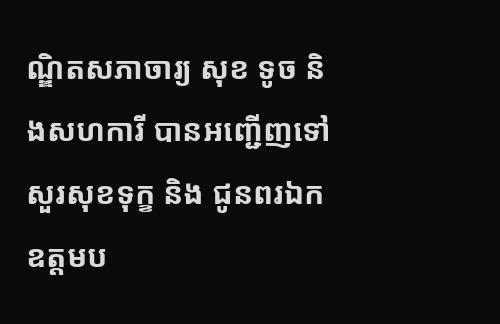ណ្ឌិតសភាចារ្យ សុខ ទូច និងសហការី បានអញ្ជើញទៅសួរសុខទុក្ខ និង ជូនពរឯកឧត្តមប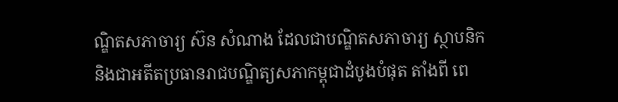ណ្ឌិតសភាចារ្យ ស៊ន សំណាង ដែលជាបណ្ឌិតសភាចារ្យ ស្ថាបនិក និងជាអតីតប្រធានរាជបណ្ឌិត្យសភាកម្ពុជាដំបូងបំផុត តាំងពី ពេ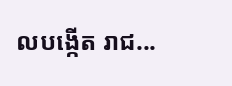លបង្កើត រាជ...